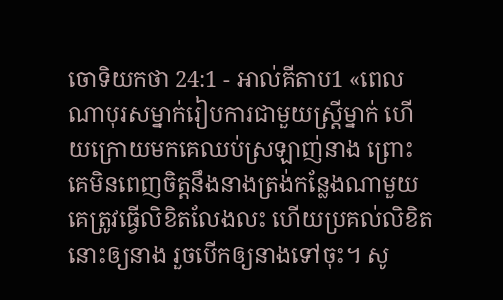ចោទិយកថា 24:1 - អាល់គីតាប1 «ពេលណាបុរសម្នាក់រៀបការជាមួយស្ត្រីម្នាក់ ហើយក្រោយមកគេឈប់ស្រឡាញ់នាង ព្រោះគេមិនពេញចិត្តនឹងនាងត្រង់កន្លែងណាមួយ គេត្រូវធ្វើលិខិតលែងលះ ហើយប្រគល់លិខិតនោះឲ្យនាង រួចបើកឲ្យនាងទៅចុះ។ សូ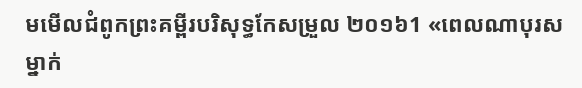មមើលជំពូកព្រះគម្ពីរបរិសុទ្ធកែសម្រួល ២០១៦1 «ពេលណាបុរសម្នាក់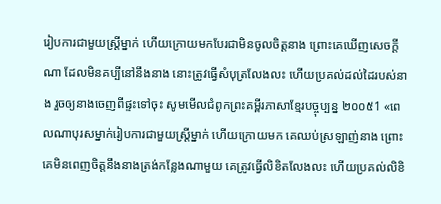រៀបការជាមួយស្រ្ដីម្នាក់ ហើយក្រោយមកបែរជាមិនចូលចិត្តនាង ព្រោះគេឃើញសេចក្ដីណា ដែលមិនគប្បីនៅនឹងនាង នោះត្រូវធ្វើសំបុត្រលែងលះ ហើយប្រគល់ដល់ដៃរបស់នាង រួចឲ្យនាងចេញពីផ្ទះទៅចុះ សូមមើលជំពូកព្រះគម្ពីរភាសាខ្មែរបច្ចុប្បន្ន ២០០៥1 «ពេលណាបុរសម្នាក់រៀបការជាមួយស្ត្រីម្នាក់ ហើយក្រោយមក គេឈប់ស្រឡាញ់នាង ព្រោះគេមិនពេញចិត្តនឹងនាងត្រង់កន្លែងណាមួយ គេត្រូវធ្វើលិខិតលែងលះ ហើយប្រគល់លិខិ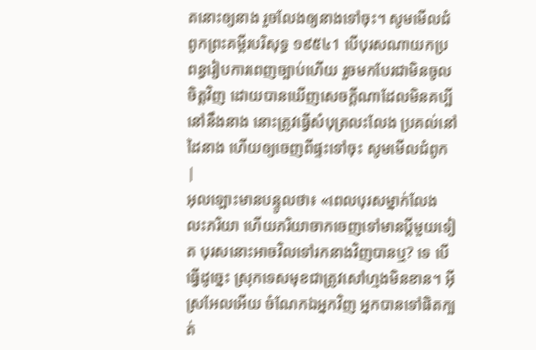តនោះឲ្យនាង រួចលែងឲ្យនាងទៅចុះ។ សូមមើលជំពូកព្រះគម្ពីរបរិសុទ្ធ ១៩៥៤1 បើបុរសណាយកប្រពន្ធរៀបការពេញច្បាប់ហើយ រួចមកបែរជាមិនចូលចិត្តវិញ ដោយបានឃើញសេចក្ដីណាដែលមិនគប្បីនៅនឹងនាង នោះត្រូវធ្វើសំបុត្រលះលែង ប្រគល់នៅដៃនាង ហើយឲ្យចេញពីផ្ទះទៅចុះ សូមមើលជំពូក |
អុលឡោះមានបន្ទូលថា៖ «ពេលបុរសម្នាក់លែងលះភរិយា ហើយភរិយាចាកចេញទៅមានប្ដីមួយទៀត បុរសនោះអាចវិលទៅរកនាងវិញបានឬ? ទេ បើធ្វើដូច្នេះ ស្រុកទេសមុខជាត្រូវសៅហ្មងមិនខាន។ អ៊ីស្រអែលអើយ ចំណែកឯអ្នកវិញ អ្នកបានទៅផិតក្បត់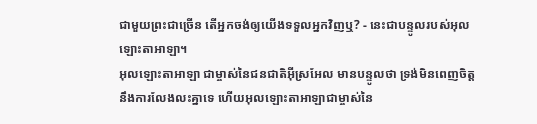ជាមួយព្រះជាច្រើន តើអ្នកចង់ឲ្យយើងទទួលអ្នកវិញឬ? - នេះជាបន្ទូលរបស់អុលឡោះតាអាឡា។
អុលឡោះតាអាឡា ជាម្ចាស់នៃជនជាតិអ៊ីស្រអែល មានបន្ទូលថា ទ្រង់មិនពេញចិត្ត នឹងការលែងលះគ្នាទេ ហើយអុលឡោះតាអាឡាជាម្ចាស់នៃ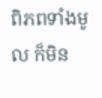ពិភពទាំងមូល ក៏មិន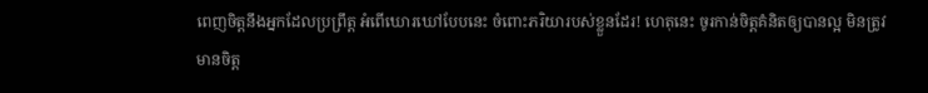ពេញចិត្តនឹងអ្នកដែលប្រព្រឹត្ត អំពើឃោរឃៅបែបនេះ ចំពោះភរិយារបស់ខ្លួនដែរ! ហេតុនេះ ចូរកាន់ចិត្តគំនិតឲ្យបានល្អ មិនត្រូវមានចិត្ត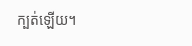ក្បត់ឡើយ។